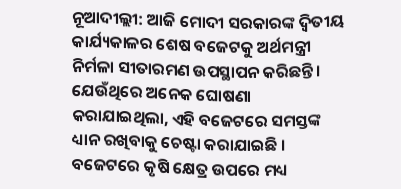ନୂଆଦୀଲ୍ଲୀ: ଆଜି ମୋଦୀ ସରକାରଙ୍କ ଦ୍ୱିତୀୟ କାର୍ଯ୍ୟକାଳର ଶେଷ ବଜେଟକୁ ଅର୍ଥମନ୍ତ୍ରୀ ନିର୍ମଳା ସୀତାରମଣ ଉପସ୍ଥାପନ କରିଛନ୍ତି । ଯେଉଁଥିରେ ଅନେକ ଘୋଷଣା କରାଯାଇଥିଲା, ଏହି ବଜେଟରେ ସମସ୍ତଙ୍କ ଧ୍ୟାନ ରଖିବାକୁ ଚେଷ୍ଟା କରାଯାଇଛି । ବଜେଟରେ କୃଷି କ୍ଷେତ୍ର ଉପରେ ମଧ୍ୟ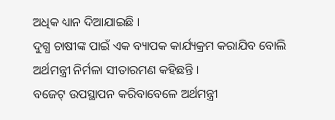ଅଧିକ ଧ୍ୟାନ ଦିଆଯାଇଛି ।
ଦୁଗ୍ଧ ଚାଷୀଙ୍କ ପାଇଁ ଏକ ବ୍ୟାପକ କାର୍ଯ୍ୟକ୍ରମ କରାଯିବ ବୋଲି ଅର୍ଥମନ୍ତ୍ରୀ ନିର୍ମଳା ସୀତାରମଣ କହିଛନ୍ତି ।
ବଜେଟ୍ ଉପସ୍ଥାପନ କରିବାବେଳେ ଅର୍ଥମନ୍ତ୍ରୀ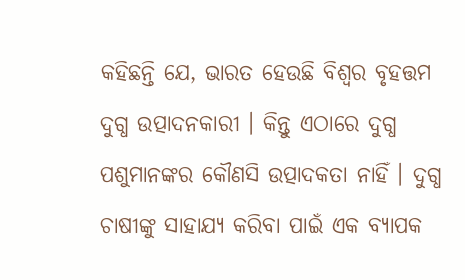କହିଛନ୍ତି ଯେ, ଭାରତ ହେଉଛି ବିଶ୍ୱର ବୃହତ୍ତମ ଦୁଗ୍ଧ ଉତ୍ପାଦନକାରୀ । କିନ୍ତୁ ଏଠାରେ ଦୁଗ୍ଧ ପଶୁମାନଙ୍କର କୌଣସି ଉତ୍ପାଦକତା ନାହିଁ । ଦୁଗ୍ଧ ଚାଷୀଙ୍କୁ ସାହାଯ୍ୟ କରିବା ପାଇଁ ଏକ ବ୍ୟାପକ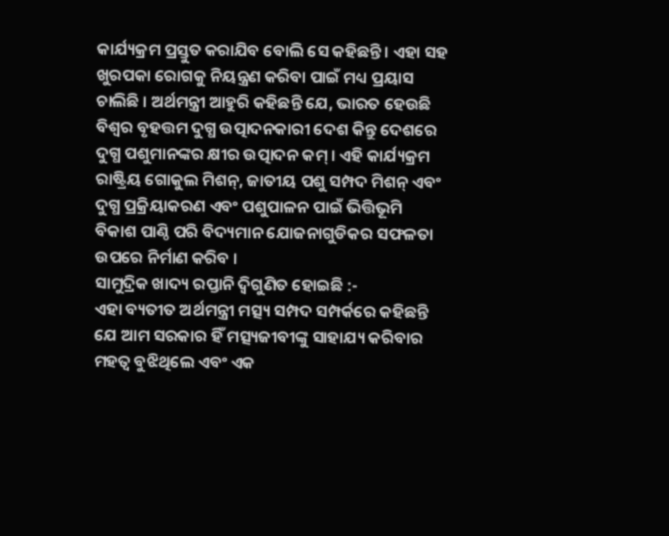କାର୍ଯ୍ୟକ୍ରମ ପ୍ରସ୍ତୁତ କରାଯିବ ବୋଲି ସେ କହିଛନ୍ତି । ଏହା ସହ ଖୁରପକା ରୋଗକୁ ନିୟନ୍ତ୍ରଣ କରିବା ପାଇଁ ମଧ୍ୟ ପ୍ରୟାସ ଚାଲିଛି । ଅର୍ଥମନ୍ତ୍ରୀ ଆହୁରି କହିଛନ୍ତି ଯେ, ଭାରତ ହେଉଛି ବିଶ୍ୱର ବୃହତ୍ତମ ଦୁଗ୍ଧ ଉତ୍ପାଦନକାରୀ ଦେଶ କିନ୍ତୁ ଦେଶରେ ଦୁଗ୍ଧ ପଶୁମାନଙ୍କର କ୍ଷୀର ଉତ୍ପାଦନ କମ୍ । ଏହି କାର୍ଯ୍ୟକ୍ରମ ରାଷ୍ଟ୍ରିୟ ଗୋକୁଲ ମିଶନ୍, ଜାତୀୟ ପଶୁ ସମ୍ପଦ ମିଶନ୍ ଏବଂ ଦୁଗ୍ଧ ପ୍ରକ୍ରିୟାକରଣ ଏବଂ ପଶୁପାଳନ ପାଇଁ ଭିତ୍ତିଭୂମି ବିକାଶ ପାଣ୍ଠି ପରି ବିଦ୍ୟମାନ ଯୋଜନାଗୁଡିକର ସଫଳତା ଉପରେ ନିର୍ମାଣ କରିବ ।
ସାମୁଦ୍ରିକ ଖାଦ୍ୟ ରପ୍ତାନି ଦ୍ୱିଗୁଣିତ ହୋଇଛି :-
ଏହା ବ୍ୟତୀତ ଅର୍ଥମନ୍ତ୍ରୀ ମତ୍ସ୍ୟ ସମ୍ପଦ ସମ୍ପର୍କରେ କହିଛନ୍ତି ଯେ ଆମ ସରକାର ହିଁ ମତ୍ସ୍ୟଜୀବୀଙ୍କୁ ସାହାଯ୍ୟ କରିବାର ମହତ୍ୱ ବୁଝିଥିଲେ ଏବଂ ଏକ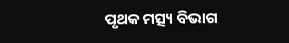ପୃଥକ ମତ୍ସ୍ୟ ବିଭାଗ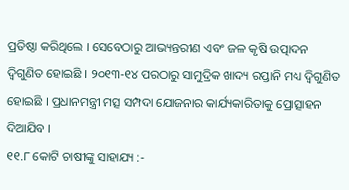ପ୍ରତିଷ୍ଠା କରିଥିଲେ । ସେବେଠାରୁ ଆଭ୍ୟନ୍ତରୀଣ ଏବଂ ଜଳ କୃଷି ଉତ୍ପାଦନ ଦ୍ୱିଗୁଣିତ ହୋଇଛି । ୨୦୧୩-୧୪ ପରଠାରୁ ସାମୁଦ୍ରିକ ଖାଦ୍ୟ ରପ୍ତାନି ମଧ୍ୟ ଦ୍ୱିଗୁଣିତ ହୋଇଛି । ପ୍ରଧାନମନ୍ତ୍ରୀ ମତ୍ସ ସମ୍ପଦା ଯୋଜନାର କାର୍ଯ୍ୟକାରିତାକୁ ପ୍ରୋତ୍ସାହନ ଦିଆଯିବ ।
୧୧.୮ କୋଟି ଚାଷୀଙ୍କୁ ସାହାଯ୍ୟ :-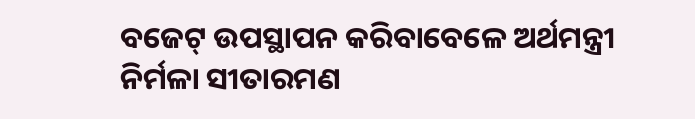ବଜେଟ୍ ଉପସ୍ଥାପନ କରିବାବେଳେ ଅର୍ଥମନ୍ତ୍ରୀ ନିର୍ମଳା ସୀତାରମଣ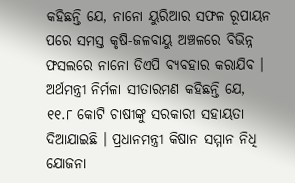କହିଛନ୍ତି ଯେ, ନାନୋ ୟୁରିଆର ସଫଳ ରୂପାୟନ ପରେ ସମସ୍ତ କୃଷି-ଜଳବାୟୁ ଅଞ୍ଚଳରେ ବିଭିନ୍ନ ଫସଲରେ ନାନୋ ଡିଏପି ବ୍ୟବହାର କରାଯିବ । ଅର୍ଥମନ୍ତ୍ରୀ ନିର୍ମଳା ସୀତାରମଣ କହିଛନ୍ତି ଯେ, ୧୧.୮ କୋଟି ଚାଷୀଙ୍କୁ ସରକାରୀ ସହାୟତା ଦିଆଯାଇଛି । ପ୍ରଧାନମନ୍ତ୍ରୀ କିଷାନ ସମ୍ମାନ ନିଧି ଯୋଜନା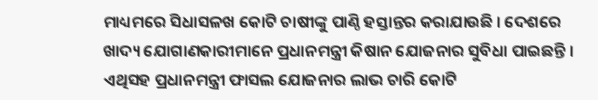ମାଧ୍ୟମରେ ସିଧାସଳଖ କୋଟି ଚାଷୀଙ୍କୁ ପାଣ୍ଠି ହସ୍ତାନ୍ତର କରାଯାଉଛି । ଦେଶରେ ଖାଦ୍ୟ ଯୋଗାଣକାରୀମାନେ ପ୍ରଧାନମନ୍ତ୍ରୀ କିଷାନ ଯୋଜନାର ସୁବିଧା ପାଇଛନ୍ତି । ଏଥିସହ ପ୍ରଧାନମନ୍ତ୍ରୀ ଫାସଲ ଯୋଜନାର ଲାଭ ଚାରି କୋଟି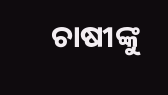ଚାଷୀଙ୍କୁ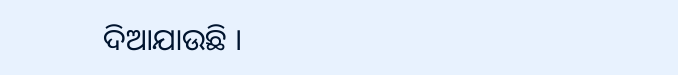ଦିଆଯାଉଛି ।